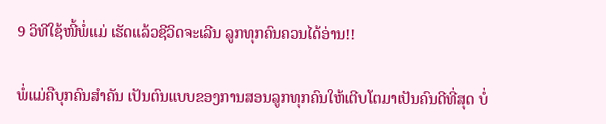9 ວິທີໃຊ້ໜີ້ພໍ່ແມ່ ເຮັດແລ້ວຊີວິດຈະເລີນ ລູກທຸກຄົນຄວນໄດ້ອ່ານ!!

ພໍ່ແມ່ຄືບຸກຄົນສຳຄັນ ເປັນຕົນແບບຂອງການສອນລູກທຸກຄົນໃຫ້ເຕີບໂຕມາເປັນຄົນດີທີ່ສຸດ ບໍ່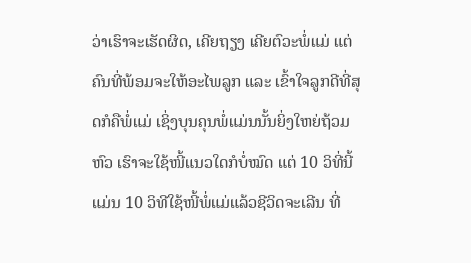ວ່າເຮົາຈະເຮັດຜິດ, ເຄີຍຖຽງ ເຄີຍຕົວະພໍ່ແມ່ ແຕ່ຄົນທີ່ພ້ອມຈະໃຫ້ອະໄພລູກ ແລະ ເຂົ້າໃຈລູກດີທີ່ສຸດກໍຄືພໍ່ແມ່ ເຊິ່ງບຸນຄຸນພໍ່ແມ່ນນັ້ນຍິ່ງໃຫຍ່ຖ້ວມຫົວ ເຮົາຈະໃຊ້ໜີ້ແນວໃດກໍບໍ່ໝົດ ແຕ່ 10 ວິທີ່ນີ້ແມ່ນ 10 ວິທີໃຊ້ໜີ້ພໍ່ແມ່ແລ້ວຊີວິດຈະເລີນ ທີ່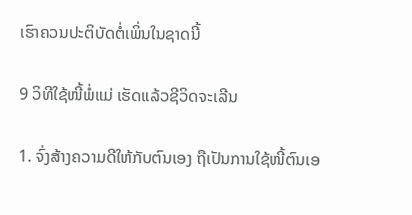ເຮົາຄວນປະຕິບັດຕໍ່ເພິ່ນໃນຊາດນີ້

9 ວິທີໃຊ້ໜີ້ພໍ່ແມ່ ເຮັດແລ້ວຊີວິດຈະເລີນ

1. ຈົ່ງສ້າງຄວາມດີໃຫ້ກັບຕົນເອງ ຖືເປັນການໃຊ້ໜີ້ຕົນເອ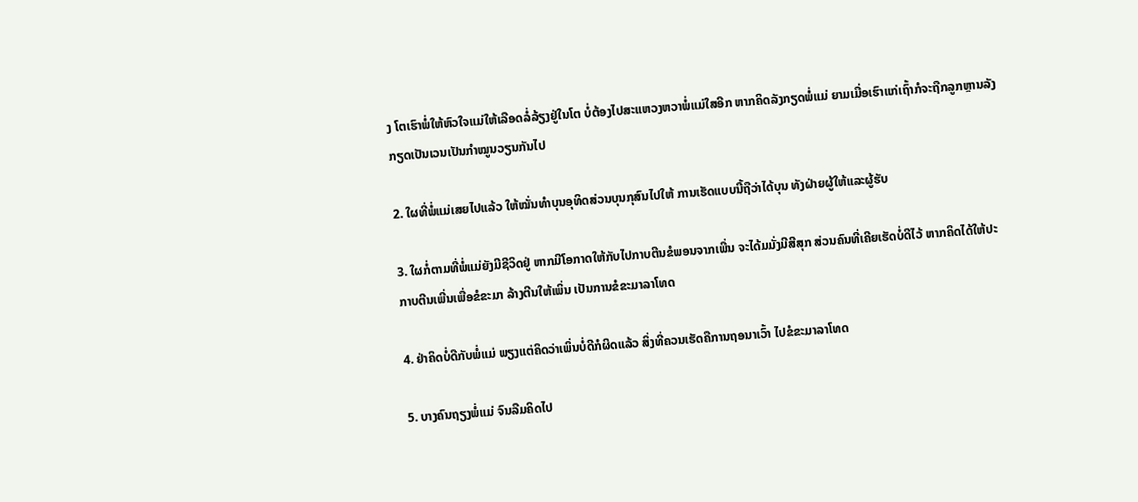ງ ໂຕເຮົາພໍ່ໃຫ້ຫົວໃຈແມ່ໃຫ້ເລືອດລໍ່ລ້ຽງຢູ່ໃນໂຕ ບໍ່ຕ້ອງໄປສະແຫວງຫວາພໍ່ແມ່ໃສອີກ ຫາກຄິດລັງກຽດພໍ່ແມ່ ຍາມເມື່ອເຮົາແກ່ເຖົ້າກໍຈະຖືກລູກຫຼານລັງກຽດເປັນເວນເປັນກຳໝູນວຽນກັນໄປ

2. ໃຜທີ່ພໍ່ແມ່ເສຍໄປແລ້ວ ໃຫ້ໝັ່ນທຳບຸນອຸທິດສ່ວນບຸນກຸສົນໄປໃຫ້ ການເຮັດແບບນີ້ຖືວ່າໄດ້ບຸນ ທັງຝ່າຍຜູ້ໃຫ້ແລະຜູ້ຮັບ

3. ໃຜກໍ່ຕາມທີ່ພໍ່ແມ່ຍັງມີຊີວິດຢູ່ ຫາກມີໂອກາດໃຫ້ກັບໄປກາບຕີນຂໍພອນຈາກເພີ່ນ ຈະໄດ້ມມັ່ງມີສີສຸກ ສ່ວນຄົນທີ່ເຄີຍເຮັດບໍ່ດີໄວ້ ຫາກຄິດໄດ້ໃຫ້ປະກາບຕີນເພີ່ນເພື່ອຂໍຂະມາ ລ້າງຕີນໃຫ້ເພິ່ນ ເປັນການຂໍຂະມາລາໂທດ

4. ຢ່າຄິດບໍ່ດີກັບພໍ່ແມ່ ພຽງແຕ່ຄິດວ່າເພິ່ນບໍ່ດີກໍຜິດແລ້ວ ສິ່ງທີ່ຄວນເຮັດຄືການຖອນາເວົ້າ ໄປຂໍຂະມາລາໂທດ

5. ບາງຄົນຖຽງພໍ່ແມ່ ຈົນລືມຄິດໄປ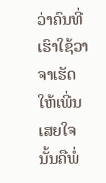ວ່າຄົນທີ່ເຮົາໃຊ້ວາຈາເຮັດໃຫ້ເພີ່ນເສຍໃຈນັ້ນຄືພໍ່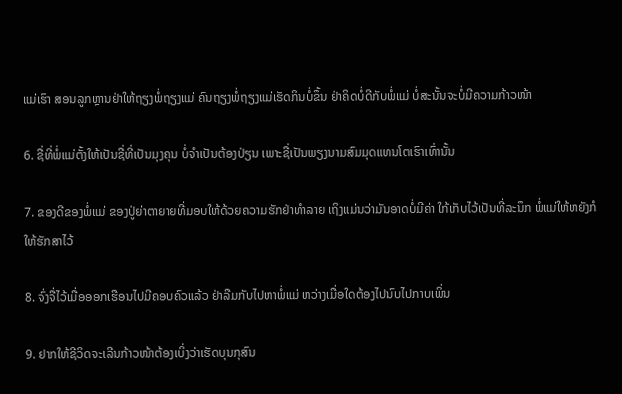ແມ່ເຮົາ ສອນລູກຫຼານຢ່າໃຫ້ຖຽງພໍ່ຖຽງແມ່ ຄົນຖຽງພໍ່ຖຽງແມ່ເຮັດກິນບໍ່ຂຶ້ນ ຢ່າຄິດບໍ່ດີກັບພໍ່ແມ່ ບໍ່ສະນັ້ນຈະບໍ່ມີຄວາມກ້າວໜ້າ

6. ຊື່ທີ່ພໍ່ແມ່ຕັ້ງໃຫ້ເປັນຊື່ທີ່ເປັນມຸງຄຸນ ບໍ່ຈຳເປັນຕ້ອງປ່ຽນ ເພາະຊື່ເປັນພຽງນາມສົມມຸດແທນໂຕເຮົາເທົ່ານັ້ນ

7. ຂອງດີຂອງພໍ່ແມ່ ຂອງປູ່ຍ່າຕາຍາຍທີ່ມອບໃຫ້ດ້ວຍຄວາມຮັກຢ່າທຳລາຍ ເຖິງແມ່ນວ່າມັນອາດບໍ່ມີຄ່າ ໃກ້ເກັບໄວ້ເປັນທີ່ລະນຶກ ພໍ່ແມ່ໃຫ້ຫຍັງກໍໃຫ້ຮັກສາໄວ້

8. ຈົ່ງຈື່ໄວ້ເມື່ອອອກເຮືອນໄປມີຄອບຄົວແລ້ວ ຢ່າລືມກັບໄປຫາພໍ່ແມ່ ຫວ່າງເມື່ອໃດຕ້ອງໄປນົບໄປກາບເພິ່ນ

9. ຢາກໃຫ້ຊີວິດຈະເລີນກ້າວໜ້າຕ້ອງເບິ່ງວ່າເຮັດບຸນກຸສົນ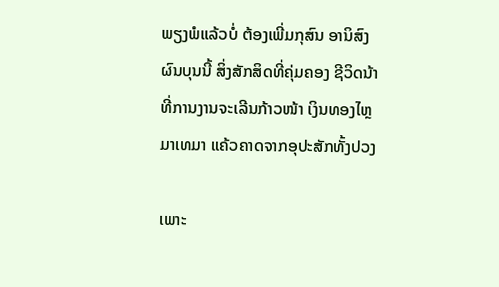ພຽງພໍແລ້ວບໍ່ ຕ້ອງເພີ່ມກຸສົນ ອານິສົງຜົນບຸນນີ້ ສິ່ງສັກສິດທີ່ຄຸ່ມຄອງ ຊີວິດນ້າທີ່ການງານຈະເລີນກ້າວໜ້າ ເງິນທອງໄຫຼມາເທມາ ແຄ້ວຄາດຈາກອຸປະສັກທັ້ງປວງ

ເພາະ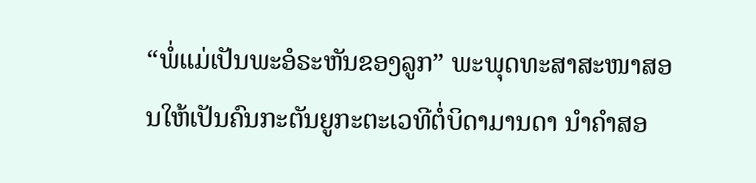“ພໍ່ແມ່ເປັນພະອໍຣະຫັນຂອງລູກ” ພະພຸດທະສາສະໜາສອນໃຫ້ເປັນຄົນກະຕັນຍູກະຕະເວທີຕໍ່ບິດາມານດາ ນຳຄຳສອ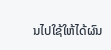ນໄປໃຊ້ໃຫ້ໄດ້ຜົນ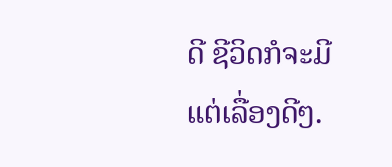ດີ ຊີວິດກໍຈະມີແຕ່ເລື່ອງດີໆ.